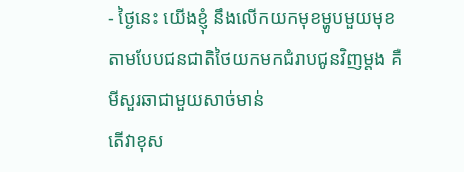- ថ្ងៃនេះ យើងខ្ញុំ នឹងលើកយកមុខម្ហូបមួយមុខ
តាមបែបជនជាតិថៃយកមកជំរាបជូនវិញម្តង គឺ
មីសួរឆាជាមួយសាច់មាន់
តើវាខុស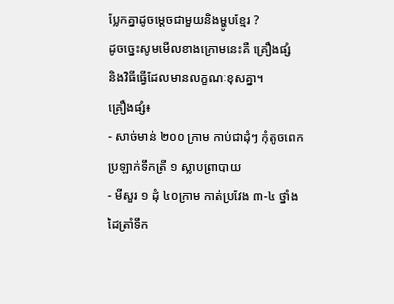ប្លែកគ្នាដូចម្តេចជាមួយនិងម្ហូបខ្មែរ ?
ដូចច្នេះសូមមើលខាងក្រោមនេះគឺ គ្រឿងផ្សំ
និងវិធីធ្វើដែលមានលក្ខណៈខុសគ្នា។
គ្រឿងផ្សំ៖
- សាច់មាន់ ២០០ ក្រាម កាប់ជាដុំៗ កុំតូចពេកប្រឡាក់ទឹកត្រី ១ ស្លាបព្រាបាយ
- មីសួរ ១ ដុំ ៤០ក្រាម កាត់ប្រវែង ៣-៤ ថ្នាំងដៃត្រាំទឹក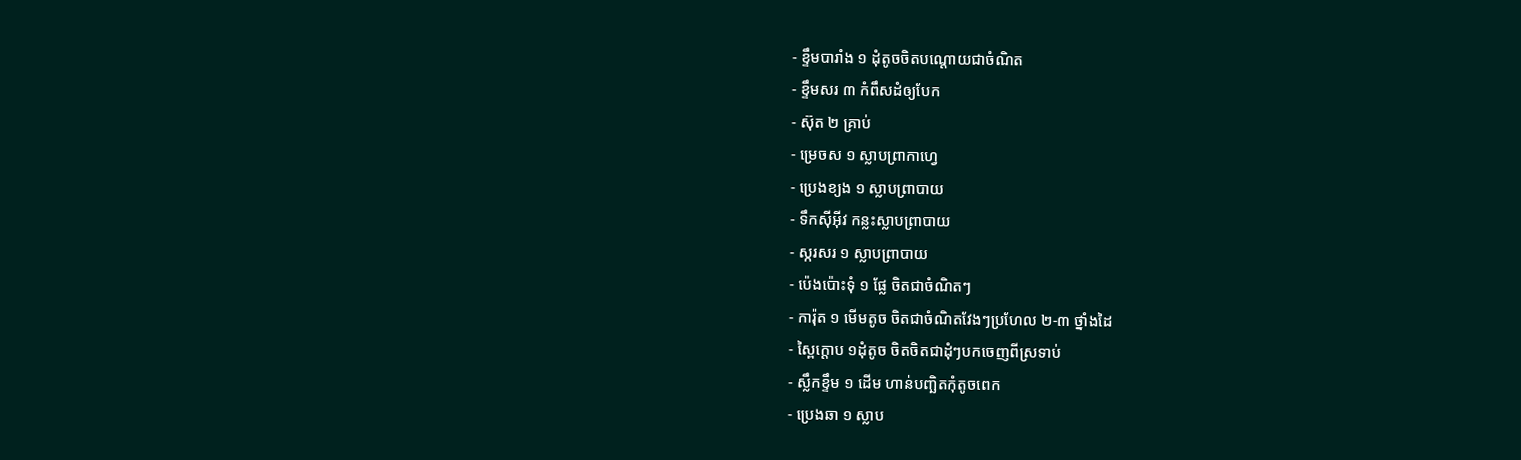- ខ្ទឹមបារាំង ១ ដុំតូចចិតបណ្តោយជាចំណិត
- ខ្ទឹមសរ ៣ កំពឹសដំឲ្យបែក
- ស៊ុត ២ គ្រាប់
- ម្រេចស ១ ស្លាបព្រាកាហ្វេ
- ប្រេងខ្យង ១ ស្លាបព្រាបាយ
- ទឹកស៊ីអ៊ីវ កន្លះស្លាបព្រាបាយ
- ស្ករសរ ១ ស្លាបព្រាបាយ
- ប៉េងប៉ោះទុំ ១ ផ្លែ ចិតជាចំណិតៗ
- ការ៉ុត ១ មើមតូច ចិតជាចំណិតវែងៗប្រហែល ២-៣ ថ្នាំងដៃ
- ស្ពៃក្តោប ១ដុំតូច ចិតចិតជាដុំៗបកចេញពីស្រទាប់
- ស្លឹកខ្ទឹម ១ ដើម ហាន់បញ្ឆិតកុំតូចពេក
- ប្រេងឆា ១ ស្លាប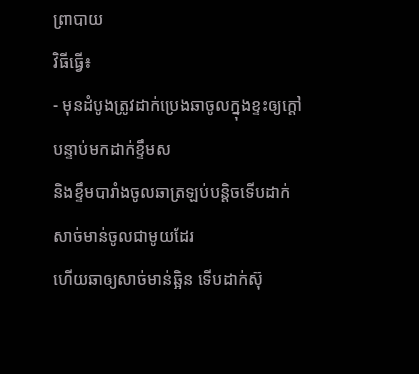ព្រាបាយ
វិធីធ្វើ៖
- មុនដំបូងត្រូវដាក់ប្រេងឆាចូលក្នុងខ្ទះឲ្យក្តៅ
បន្ទាប់មកដាក់ខ្ទឹមស
និងខ្ទឹមបារាំងចូលឆាត្រឡប់បន្តិចទើបដាក់សាច់មាន់ចូលជាមូយដែរ
ហើយឆាឲ្យសាច់មាន់ឆ្អិន ទើបដាក់ស៊ុ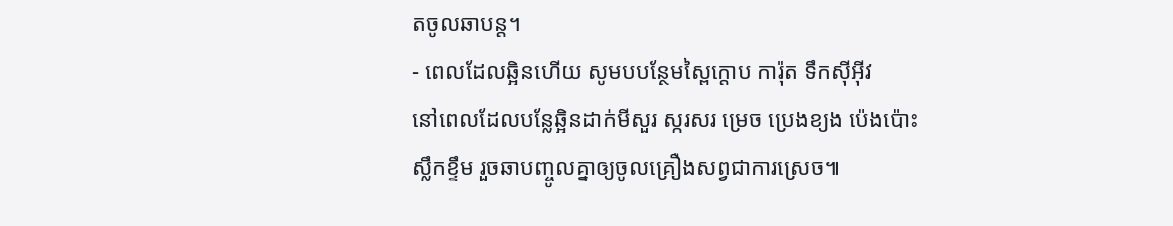តចូលឆាបន្ត។
- ពេលដែលឆ្អិនហើយ សូមបបន្ថែមស្ពៃក្តោប ការ៉ុត ទឹកស៊ីអ៊ីវ
នៅពេលដែលបន្លែឆ្អិនដាក់មីសួរ ស្ករសរ ម្រេច ប្រេងខ្យង ប៉េងប៉ោះ
ស្លឹកខ្ទឹម រួចឆាបញ្ចូលគ្នាឲ្យចូលគ្រឿងសព្វជាការស្រេច៕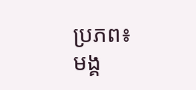ប្រភព៖
មង្គ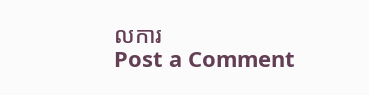លការ
Post a Comment